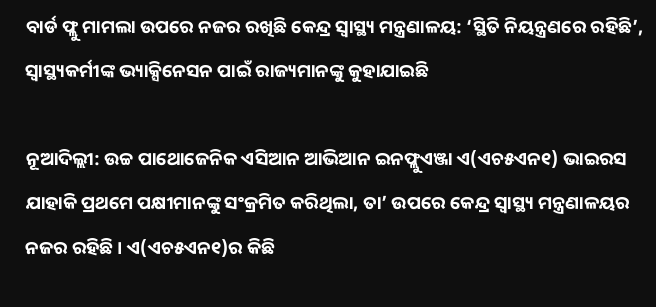ବାର୍ଡ ଫ୍ଲୁ ମାମଲା ଉପରେ ନଜର ରଖିଛି କେନ୍ଦ୍ର ସ୍ୱାସ୍ଥ୍ୟ ମନ୍ତ୍ରଣାଳୟ: ‘ସ୍ଥିତି ନିୟନ୍ତ୍ରଣରେ ରହିଛି’, ସ୍ୱାସ୍ଥ୍ୟକର୍ମୀଙ୍କ ଭ୍ୟାକ୍ସିନେସନ ପାଇଁ ରାଜ୍ୟମାନଙ୍କୁ କୁହାଯାଇଛି

ନୂଆଦିଲ୍ଲୀ: ଉଚ୍ଚ ପାଥୋଜେନିକ ଏସିଆନ ଆଭିଆନ ଇନଫ୍ଲୁଏଞ୍ଜା ଏ(ଏଚ୫ଏନ୧) ଭାଇରସ ଯାହାକି ପ୍ରଥମେ ପକ୍ଷୀମାନଙ୍କୁ ସଂକ୍ରମିତ କରିଥିଲା, ତା’ ଉପରେ କେନ୍ଦ୍ର ସ୍ୱାସ୍ଥ୍ୟ ମନ୍ତ୍ରଣାଳୟର ନଜର ରହିଛି । ଏ(ଏଚ୫ଏନ୧)ର କିଛି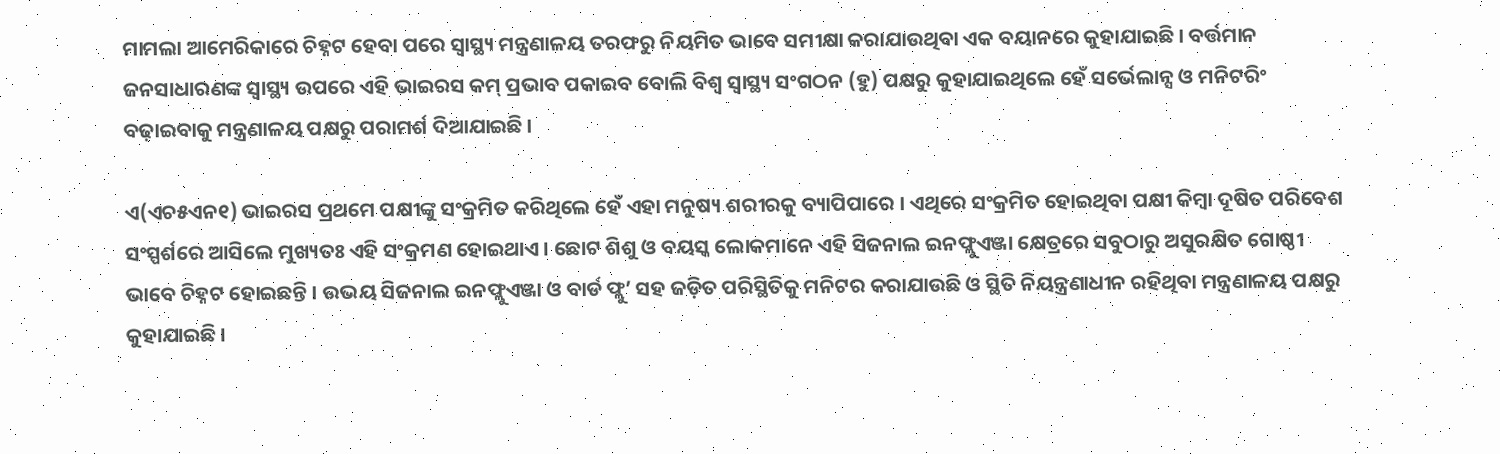ମାମଲା ଆମେରିକାରେ ଚିହ୍ନଟ ହେବା ପରେ ସ୍ୱାସ୍ଥ୍ୟ ମନ୍ତ୍ରଣାଳୟ ତରଫରୁ ନିୟମିତ ଭାବେ ସମୀକ୍ଷା କରାଯାଉଥିବା ଏକ ବୟାନରେ କୁହାଯାଇଛି । ବର୍ତ୍ତମାନ ଜନସାଧାରଣଙ୍କ ସ୍ୱାସ୍ଥ୍ୟ ଉପରେ ଏହି ଭାଇରସ କମ୍ ପ୍ରଭାବ ପକାଇବ ବୋଲି ବିଶ୍ୱ ସ୍ୱାସ୍ଥ୍ୟ ସଂଗଠନ (ହୁ) ପକ୍ଷରୁ କୁହାଯାଇଥିଲେ ହେଁ ସର୍ଭେଲାନ୍ସ ଓ ମନିଟରିଂ ବଢ଼ାଇବାକୁ ମନ୍ତ୍ରଣାଳୟ ପକ୍ଷରୁ ପରାମର୍ଶ ଦିଆଯାଇଛି ।

ଏ(ଏଚ୫ଏନ୧) ଭାଇରସ ପ୍ରଥମେ ପକ୍ଷୀଙ୍କୁ ସଂକ୍ରମିତ କରିଥିଲେ ହେଁ ଏହା ମନୁଷ୍ୟ ଶରୀରକୁ ବ୍ୟାପିପାରେ । ଏଥିରେ ସଂକ୍ରମିତ ହୋଇଥିବା ପକ୍ଷୀ କିମ୍ବା ଦୂଷିତ ପରିବେଶ ସଂସ୍ପର୍ଶରେ ଆସିଲେ ମୁଖ୍ୟତଃ ଏହି ସଂକ୍ରମଣ ହୋଇଥାଏ । ଛୋଟ ଶିଶୁ ଓ ବୟସ୍କ ଲୋକମାନେ ଏହି ସିଜନାଲ ଇନଫ୍ଲୁଏଞ୍ଜା କ୍ଷେତ୍ରରେ ସବୁଠାରୁ ଅସୁରକ୍ଷିତ ଗୋଷ୍ଠୀ ଭାବେ ଚିହ୍ନଟ ହୋଇଛନ୍ତି । ଉଭୟ ସିଜନାଲ ଇନଫ୍ଲୁଏଞ୍ଜା ଓ ବାର୍ଡ ଫ୍ଲୁ’ ସହ ଜଡ଼ିତ ପରିସ୍ଥିତିକୁ ମନିଟର କରାଯାଉଛି ଓ ସ୍ଥିତି ନିୟନ୍ତ୍ରଣାଧୀନ ରହିଥିବା ମନ୍ତ୍ରଣାଳୟ ପକ୍ଷରୁ କୁହାଯାଇଛି ।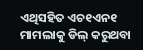ଏଥିସହିତ ଏଚ୧ଏନ୧ ମାମଲାକୁ ଡିଲ୍ କରୁଥବା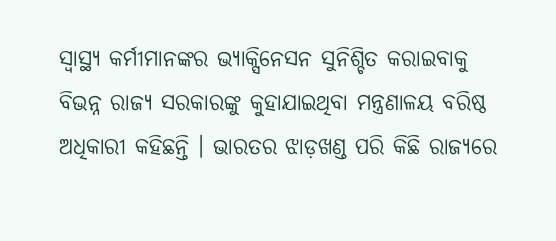ସ୍ୱାସ୍ଥ୍ୟ କର୍ମୀମାନଙ୍କର ଭ୍ୟାକ୍ସିନେସନ ସୁନିଶ୍ଚିତ କରାଇବାକୁ ବିଭନ୍ନ ରାଜ୍ୟ ସରକାରଙ୍କୁ କୁହାଯାଇଥିବା ମନ୍ତ୍ରଣାଳୟ ବରିଷ୍ଠ ଅଧିକାରୀ କହିଛନ୍ତି । ଭାରତର ଝାଡ଼ଖଣ୍ଡ ପରି କିଛି ରାଜ୍ୟରେ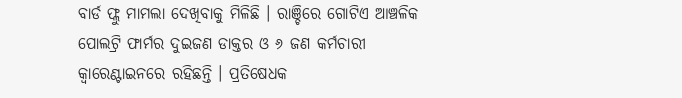ବାର୍ଡ ଫ୍ଲୁ ମାମଲା ଦେଖିବାକୁ ମିଳିଛି । ରାଞ୍ଚିରେ ଗୋଟିଏ ଆଞ୍ଚଳିକ ପୋଲଟ୍ରି ଫାର୍ମର ଦୁଇଜଣ ଡାକ୍ତର ଓ ୬ ଜଣ କର୍ମଚାରୀ କ୍ୱାରେଣ୍ଟାଇନରେ ରହିଛନ୍ତି । ପ୍ରତିଷେଧକ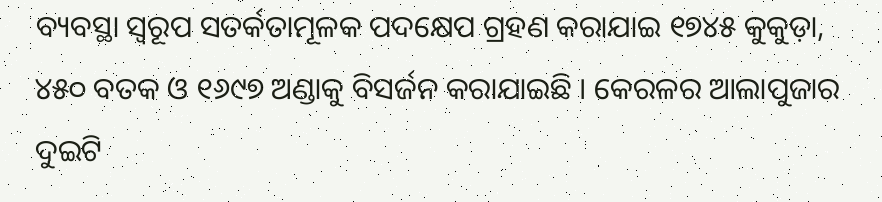ବ୍ୟବସ୍ଥା ସ୍ୱରୂପ ସତର୍କତାମୂଳକ ପଦକ୍ଷେପ ଗ୍ରହଣ କରାଯାଇ ୧୭୪୫ କୁକୁଡ଼ା, ୪୫୦ ବତକ ଓ ୧୬୯୭ ଅଣ୍ଡାକୁ ବିସର୍ଜନ କରାଯାଇଛି । କେରଳର ଆଲାପୁଜାର ଦୁଇଟି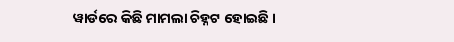ୱାର୍ଡରେ କିଛି ମାମଲା ଚିହ୍ନଟ ହୋଇଛି ।